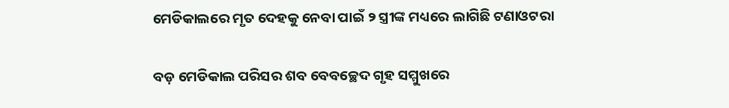ମେଡିକାଲରେ ମୃତ ଦେହକୁ ନେବା ପାଇଁ ୨ ସ୍ତ୍ରୀଙ୍କ ମଧ୍ୟରେ ଲାଗିଛି ଟଣାଓଟରା

ବଡ଼ ମେଡିକାଲ ପରିସର ଶବ ବେବଚ୍ଛେଦ ଗୃହ ସମ୍ମୁଖରେ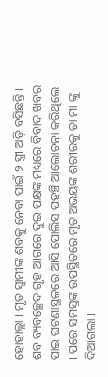ହୋହାଲ୍ଲା । ମୃତ ସ୍ୱାମୀଙ୍କ ଶବକୁ ନେବା ପାଇଁ ୨ ସ୍ତ୍ରୀ ଅଡ଼ି ବସିଛନ୍ତି । ଶବ ବ୍ୟବଚ୍ଛେଦ ଗୃହ ଆଗରେ ଦୁଇ ପକ୍ଷଙ୍କ ମଧ୍ୟରେ ବିବାଦ ଖବର ପାଇ ଘଟଣାସ୍ଥଳରେ ଆସି ପୋଲିସ ପହଞ୍ଚି ଆଲୋଚନା କରିଥିଲେ । ପରେ ସମସ୍ତଙ୍କ ଉପସ୍ଥିତରେ ମୃତ ଅଭୟଙ୍କ ଶରୀରକୁ ତା ମା ଙ୍କୁ ଦିଆଗଲା ।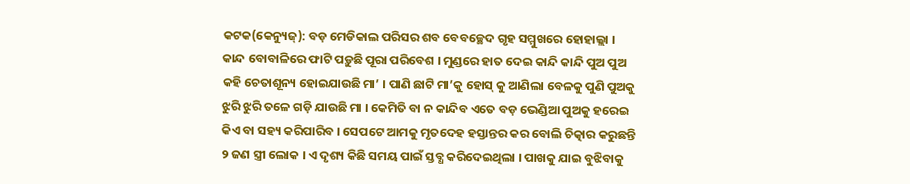କଟକ(କେନ୍ୟୁଜ୍‌): ବଡ଼ ମେଡିକାଲ ପରିସର ଶବ ବେବଚ୍ଛେଦ ଗୃହ ସମ୍ମୁଖରେ ହୋହାଲ୍ଲା । କାନ୍ଦ ବୋବାଳିରେ ଫାଟି ପଡ଼ୁଛି ପୂରା ପରିବେଶ । ମୁଣ୍ଡରେ ହାତ ଦେଇ କାନ୍ଦି କାନ୍ଦି ପୁଅ ପୁଅ କହି ଚେତାଶୂନ୍ୟ ହୋଇଯାଉଛି ମା’ । ପାଣି ଛାଟି ମା’କୁ ହୋସ୍‌ କୁ ଆଣିଲା ବେଳକୁ ପୁଣି ପୁଅକୁ ଝୁରି ଝୁରି ତଳେ ଗଡ଼ି ଯାଉଛି ମା । କେମିତି ବା ନ କାନ୍ଦିବ ଏତେ ବଡ଼ ଭେଣ୍ଡିଆ ପୁଅକୁ ହରେଇ କିଏ ବା ସହ୍ୟ କରିପାରିବ । ସେପଟେ ଆମକୁ ମୃତଦେହ ହସ୍ତାନ୍ତର କର ବୋଲି ଚିତ୍କାର କରୁଛନ୍ତି ୨ ଜଣ ସ୍ତ୍ରୀ ଲୋକ । ଏ ଦୃଶ୍ୟ କିଛି ସମୟ ପାଇଁ ସ୍ତବ୍ଧ କରିଦେଇଥିଲା । ପାଖକୁ ଯାଇ ବୁଝିବାକୁ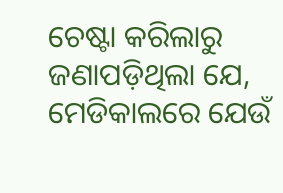ଚେଷ୍ଟା କରିଲାରୁ ଜଣାପଡ଼ିଥିଲା ଯେ, ମେଡିକାଲରେ ଯେଉଁ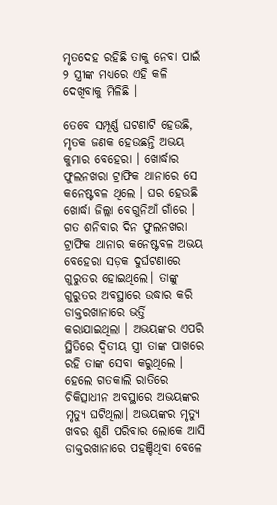ମୃତଦେହ ରହିଛି ତାକୁ ନେବା ପାଇଁ ୨ ସ୍ତ୍ରୀଙ୍କ ମଧ୍ୟରେ ଏହି କଳି ଦେଖିବାକୁ ମିଳିଛି ।

ତେବେ ସମ୍ପୂର୍ଣ୍ଣ ଘଟଣାଟି ହେଉଛି, ମୃତକ ଜଣକ ହେଉଛନ୍ତି ଅଭୟ କୁମାର ବେହେରା । ଖୋର୍ଦ୍ଧାର ଫୁଲନଖରା ଟ୍ରାଫିକ ଥାନାରେ ସେ କନେଷ୍ଟବଳ ଥିଲେ । ଘର ହେଉଛି ଖୋର୍ଦ୍ଧା ଜିଲ୍ଲା ବେଗୁନିଆଁ ଗାଁରେ । ଗତ ଶନିବାର ଦିନ ଫୁଲନଖରା ଟ୍ରାଫିକ ଥାନାର କନେଷ୍ଟବଳ ଅଭୟ ବେହେରା ସଡ଼କ ଦୁର୍ଘଟଣାରେ ଗୁରୁତର ହୋଇଥିଲେ। ତାଙ୍କୁ ଗୁରୁତର ଅବସ୍ଥାରେ ଉଦ୍ଧାର କରି ଡାକ୍ତରଖାନାରେ ଭର୍ତ୍ତି କରାଯାଇଥିଲା । ଅଭୟଙ୍କର ଏପରି ସ୍ଥିତିରେ ଦ୍ୱିତୀୟ ସ୍ତ୍ରୀ ତାଙ୍କ ପାଖରେ ରହି ତାଙ୍କ ସେବା କରୁଥିଲେ । ହେଲେ ଗତକାଲି ରାତିରେ ଚିକିତ୍ସାଧୀନ ଅବସ୍ଥାରେ ଅଭୟଙ୍କର ମୃତ୍ୟୁ ଘଟିଥିଲା। ଅଭୟଙ୍କର ମୃତ୍ୟୁ ଖବର ଶୁଣି ପରିବାର ଲୋକେ ଆସି ଡାକ୍ତରଖାନାରେ ପହଞ୍ଚିଥିବା ବେଳେ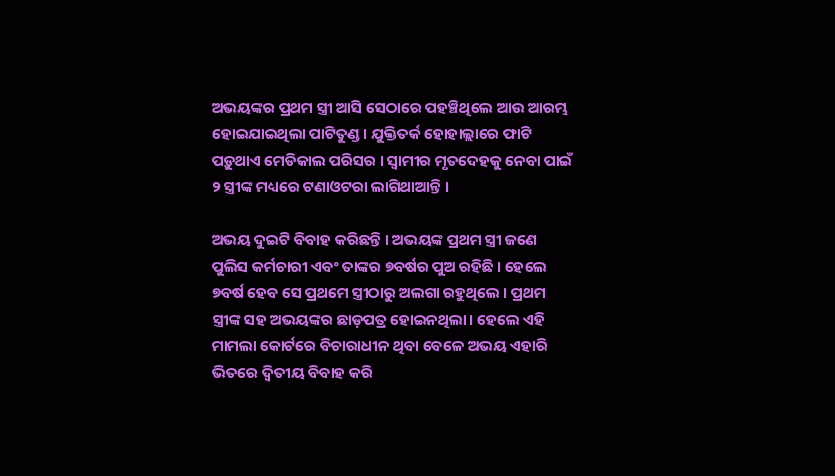ଅଭୟଙ୍କର ପ୍ରଥମ ସ୍ତ୍ରୀ ଆସି ସେଠାରେ ପହଞ୍ଚିଥିଲେ ଆଉ ଆରମ୍ଭ ହୋଇଯାଇଥିଲା ପାଟିତୁଣ୍ଡ । ଯୁକ୍ତିତର୍କ ହୋହାଲ୍ଲାରେ ଫାଟି ପଡ଼ୁଥାଏ ମେଡିକାଲ ପରିସର । ସ୍ୱାମୀର ମୃତଦେହକୁ ନେବା ପାଇଁ ୨ ସ୍ତ୍ରୀଙ୍କ ମଧ୍ୟରେ ଟଣାଓଟରା ଲାଗିଥାଆନ୍ତି ।

ଅଭୟ ଦୁଇଟି ବିବାହ କରିଛନ୍ତି । ଅଭୟଙ୍କ ପ୍ରଥମ ସ୍ତ୍ରୀ ଜଣେ ପୁଲିସ କର୍ମଚାରୀ ଏବଂ ତାଙ୍କର ୭ବର୍ଷର ପୁଅ ରହିଛି । ହେଲେ ୭ବର୍ଷ ହେବ ସେ ପ୍ରଥମେ ସ୍ତ୍ରୀଠାରୁ ଅଲଗା ରହୁଥିଲେ । ପ୍ରଥମ ସ୍ତ୍ରୀଙ୍କ ସହ ଅଭୟଙ୍କର ଛାଡ଼ପତ୍ର ହୋଇନଥିଲା। ହେଲେ ଏହି ମାମଲା କୋର୍ଟରେ ବିଚାରାଧୀନ ଥିବା ବେଳେ ଅଭୟ ଏହାରି ଭିତରେ ଦ୍ୱିତୀୟ ବିବାହ କରି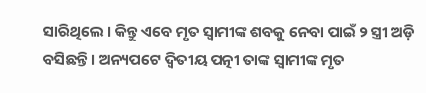ସାରିଥିଲେ । କିନ୍ତୁ ଏବେ ମୃତ ସ୍ୱାମୀଙ୍କ ଶବକୁ ନେବା ପାଇଁ ୨ ସ୍ତ୍ରୀ ଅଡ଼ି ବସିଛନ୍ତି । ଅନ୍ୟପଟେ ଦ୍ୱିତୀୟ ପତ୍ନୀ ତାଙ୍କ ସ୍ୱାମୀଙ୍କ ମୃତ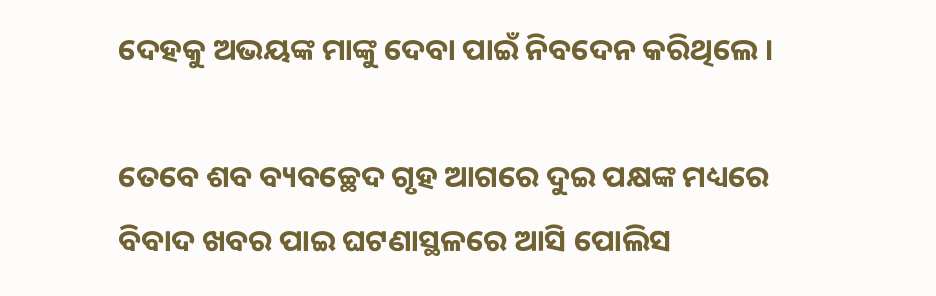ଦେହକୁ ଅଭୟଙ୍କ ମାଙ୍କୁ ଦେବା ପାଇଁ ନିବଦେନ କରିଥିଲେ ।

ତେବେ ଶବ ବ୍ୟବଚ୍ଛେଦ ଗୃହ ଆଗରେ ଦୁଇ ପକ୍ଷଙ୍କ ମଧ୍ୟରେ ବିବାଦ ଖବର ପାଇ ଘଟଣାସ୍ଥଳରେ ଆସି ପୋଲିସ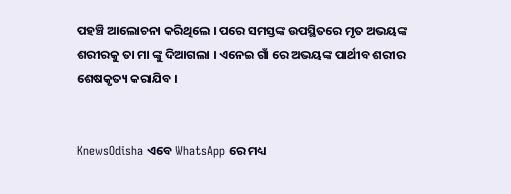ପହଞ୍ଚି ଆଲୋଚନା କରିଥିଲେ । ପରେ ସମସ୍ତଙ୍କ ଉପସ୍ଥିତରେ ମୃତ ଅଭୟଙ୍କ ଶରୀରକୁ ତା ମା ଙ୍କୁ ଦିଆଗଲା । ଏନେଇ ଗାଁ ରେ ଅଭୟଙ୍କ ପାର୍ଥୀବ ଶରୀର ଶେଷକୃତ୍ୟ କରାଯିବ ।


KnewsOdisha ଏବେ WhatsApp ରେ ମଧ୍ୟ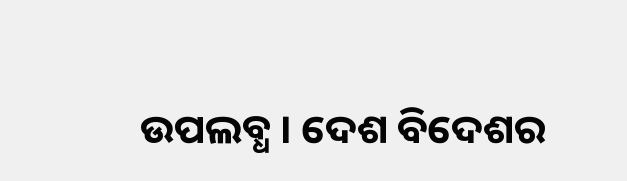ଉପଲବ୍ଧ । ଦେଶ ବିଦେଶର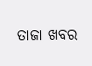ତାଜା ଖବର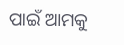ପାଇଁ ଆମକୁ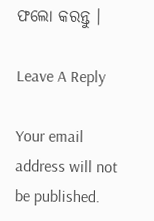ଫଲୋ କରନ୍ତୁ ।

Leave A Reply

Your email address will not be published.